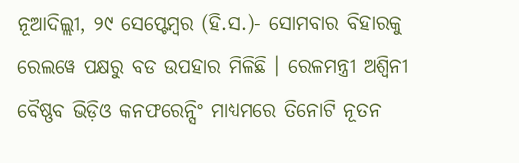ନୂଆଦିଲ୍ଲୀ, ୨୯ ସେପ୍ଟେମ୍ବର (ହି.ସ.)- ସୋମବାର ବିହାରକୁ ରେଲୱେ ପକ୍ଷରୁ ବଡ ଉପହାର ମିଳିଛି । ରେଳମନ୍ତ୍ରୀ ଅଶ୍ୱିନୀ ବୈଷ୍ଣବ ଭିଡ଼ିଓ କନଫରେନ୍ସିଂ ମାଧ୍ୟମରେ ତିନୋଟି ନୂତନ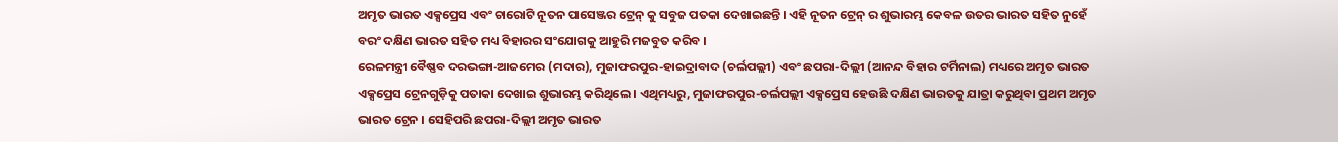ଅମୃତ ଭାରତ ଏକ୍ସପ୍ରେସ ଏବଂ ଚାରୋଟି ନୂତନ ପାସେଞ୍ଜର ଟ୍ରେନ୍ କୁ ସବୁଜ ପତକା ଦେଖାଇଛନ୍ତି । ଏହି ନୂତନ ଟ୍ରେନ୍ ର ଶୁଭାରମ୍ଭ କେବଳ ଉତର ଭାରତ ସହିତ ନୁହେଁ ବରଂ ଦକ୍ଷିଣ ଭାରତ ସହିତ ମଧ୍ୟ ବିହାରର ସଂଯୋଗକୁ ଆହୁରି ମଜବୁତ କରିବ ।
ରେଳମନ୍ତ୍ରୀ ବୈଷ୍ଣବ ଦରଭଙ୍ଗା-ଆଜମେର (ମଦାର), ମୁଜାଫରପୁର-ହାଇଦ୍ରାବାଦ (ଚର୍ଲପଲ୍ଲୀ) ଏବଂ ଛପରା-ଦିଲ୍ଲୀ (ଆନନ୍ଦ ବିହାର ଟର୍ମିନାଲ) ମଧ୍ୟରେ ଅମୃତ ଭାରତ ଏକ୍ସପ୍ରେସ ଟ୍ରେନଗୁଡ଼ିକୁ ପତାକା ଦେଖାଇ ଶୁଭାରମ୍ଭ କରିଥିଲେ । ଏଥିମଧ୍ୟରୁ, ମୁଜାଫରପୁର-ଚର୍ଲପଲ୍ଲୀ ଏକ୍ସପ୍ରେସ ହେଉଛି ଦକ୍ଷିଣ ଭାରତକୁ ଯାତ୍ରା କରୁଥିବା ପ୍ରଥମ ଅମୃତ ଭାରତ ଟ୍ରେନ । ସେହିପରି ଛପରା-ଦିଲ୍ଲୀ ଅମୃତ ଭାରତ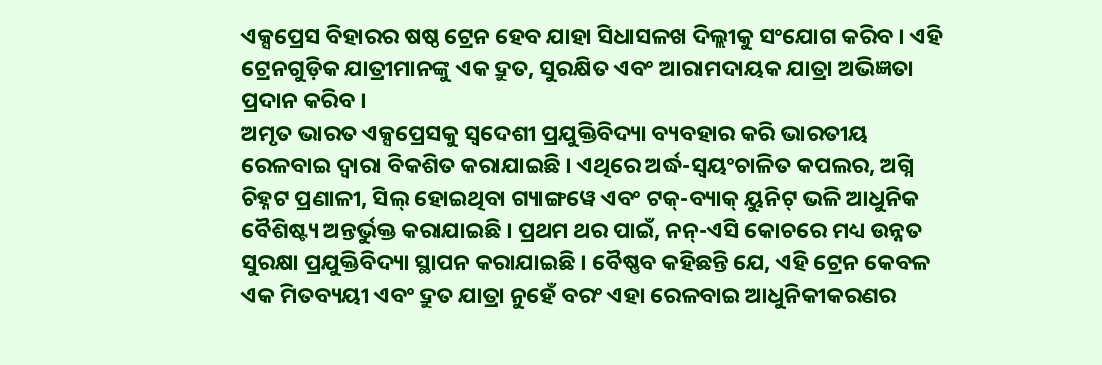ଏକ୍ସପ୍ରେସ ବିହାରର ଷଷ୍ଠ ଟ୍ରେନ ହେବ ଯାହା ସିଧାସଳଖ ଦିଲ୍ଲୀକୁ ସଂଯୋଗ କରିବ । ଏହି ଟ୍ରେନଗୁଡ଼ିକ ଯାତ୍ରୀମାନଙ୍କୁ ଏକ ଦ୍ରୁତ, ସୁରକ୍ଷିତ ଏବଂ ଆରାମଦାୟକ ଯାତ୍ରା ଅଭିଜ୍ଞତା ପ୍ରଦାନ କରିବ ।
ଅମୃତ ଭାରତ ଏକ୍ସପ୍ରେସକୁ ସ୍ୱଦେଶୀ ପ୍ରଯୁକ୍ତିବିଦ୍ୟା ବ୍ୟବହାର କରି ଭାରତୀୟ ରେଳବାଇ ଦ୍ୱାରା ବିକଶିତ କରାଯାଇଛି । ଏଥିରେ ଅର୍ଦ୍ଧ-ସ୍ୱୟଂଚାଳିତ କପଲର, ଅଗ୍ନି ଚିହ୍ନଟ ପ୍ରଣାଳୀ, ସିଲ୍ ହୋଇଥିବା ଗ୍ୟାଙ୍ଗୱେ ଏବଂ ଟକ୍-ବ୍ୟାକ୍ ୟୁନିଟ୍ ଭଳି ଆଧୁନିକ ବୈଶିଷ୍ଟ୍ୟ ଅନ୍ତର୍ଭୁକ୍ତ କରାଯାଇଛି । ପ୍ରଥମ ଥର ପାଇଁ, ନନ୍-ଏସି କୋଚରେ ମଧ୍ୟ ଉନ୍ନତ ସୁରକ୍ଷା ପ୍ରଯୁକ୍ତିବିଦ୍ୟା ସ୍ଥାପନ କରାଯାଇଛି । ବୈଷ୍ଣବ କହିଛନ୍ତି ଯେ, ଏହି ଟ୍ରେନ କେବଳ ଏକ ମିତବ୍ୟୟୀ ଏବଂ ଦ୍ରୁତ ଯାତ୍ରା ନୁହେଁ ବରଂ ଏହା ରେଳବାଇ ଆଧୁନିକୀକରଣର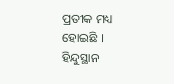ପ୍ରତୀକ ମଧ୍ୟ ହୋଇଛି ।
ହିନ୍ଦୁସ୍ଥାନ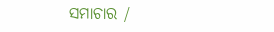ସମାଚାର /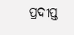ପ୍ରଦୀପ୍ତ